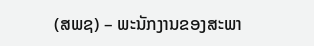(ສພຊ) – ພະນັກງານຂອງສະພາ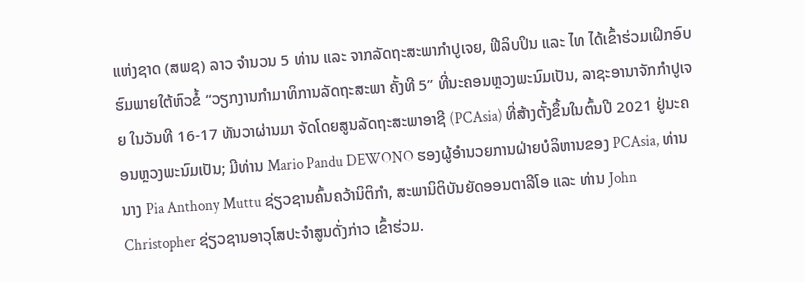ແຫ່ງຊາດ (ສພຊ) ລາວ ຈໍານວນ 5 ທ່ານ ແລະ ຈາກລັດຖະສະພາກໍາປູເຈຍ, ຟີລິບປິນ ແລະ ໄທ ໄດ້ເຂົ້າຮ່ວມເຝິກອົບຮົມພາຍໃຕ້ຫົວຂໍ້ “ວຽກງານກໍາມາທິການລັດຖະສະພາ ຄັ້ງທີ 5” ທີ່ນະຄອນຫຼວງພະນົມເປັນ, ລາຊະອານາຈັກກໍາປູເຈຍ ໃນວັນທີ 16-17 ທັນວາຜ່ານມາ ຈັດໂດຍສູນລັດຖະສະພາອາຊີ (PCAsia) ທີ່ສ້າງຕັ້ງຂຶ້ນໃນຕົ້ນປີ 2021 ຢູ່ນະຄອນຫຼວງພະນົມເປັນ; ມີທ່ານ Mario Pandu DEWONO ຮອງຜູ້ອຳນວຍການຝ່າຍບໍລິຫານຂອງ PCAsia, ທ່ານ ນາງ Pia Anthony Muttu ຊ່ຽວຊານຄົ້ນຄວ້ານິຕິກໍາ, ສະພານິຕິບັນຍັດອອນຕາລີໂອ ແລະ ທ່ານ John Christopher ຊ່ຽວຊານອາວຸໂສປະຈຳສູນດັ່ງກ່າວ ເຂົ້າຮ່ວມ.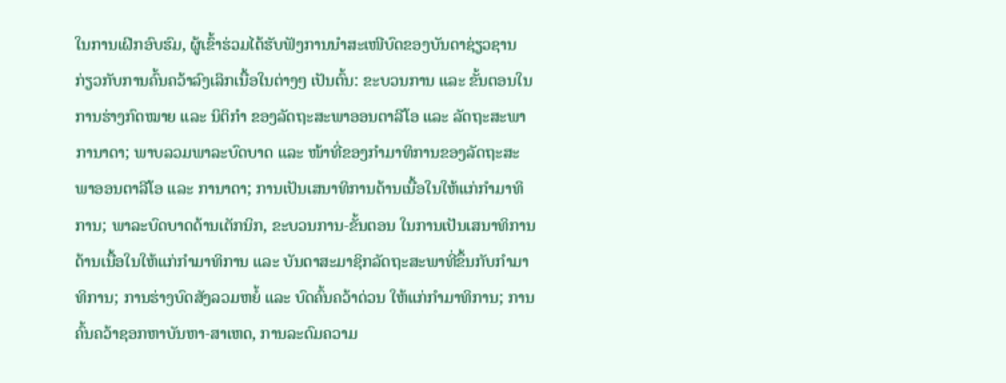ໃນການເຝິກອົບຮົມ, ຜູ້ເຂົ້າຮ່ວມໄດ້ຮັບຟັງການນໍາສະເໜີບົດຂອງບັນດາຊ່ຽວຊານ ກ່ຽວກັບການຄົ້ນຄວ້າລົງເລິກເນື້ອໃນຕ່າງໆ ເປັນຕົ້ນ: ຂະບວນການ ແລະ ຂັ້ນຕອນໃນການຮ່າງກົດໝາຍ ແລະ ນິຕິກຳ ຂອງລັດຖະສະພາອອນຕາລີໂອ ແລະ ລັດຖະສະພາການາດາ; ພາບລວມພາລະບົດບາດ ແລະ ໜ້າທີ່ຂອງກໍາມາທິການຂອງລັດຖະສະພາອອນຕາລີໂອ ແລະ ການາດາ; ການເປັນເສນາທິການດ້ານເນື້ອໃນໃຫ້ແກ່ກໍາມາທິການ; ພາລະບົດບາດດ້ານເຕັກນິກ, ຂະບວນການ-ຂັ້ນຕອນ ໃນການເປັນເສນາທິການດ້ານເນື້ອໃນໃຫ້ແກ່ກຳມາທິການ ແລະ ບັນດາສະມາຊິກລັດຖະສະພາທີ່ຂຶ້ນກັບກໍາມາທິການ; ການຮ່າງບົດສັງລວມຫຍໍ້ ແລະ ບົດຄົ້ນຄວ້າດ່ວນ ໃຫ້ແກ່ກໍາມາທິການ; ການຄົ້ນຄວ້າຊອກຫາບັນຫາ-ສາເຫດ, ການລະດົມຄວາມ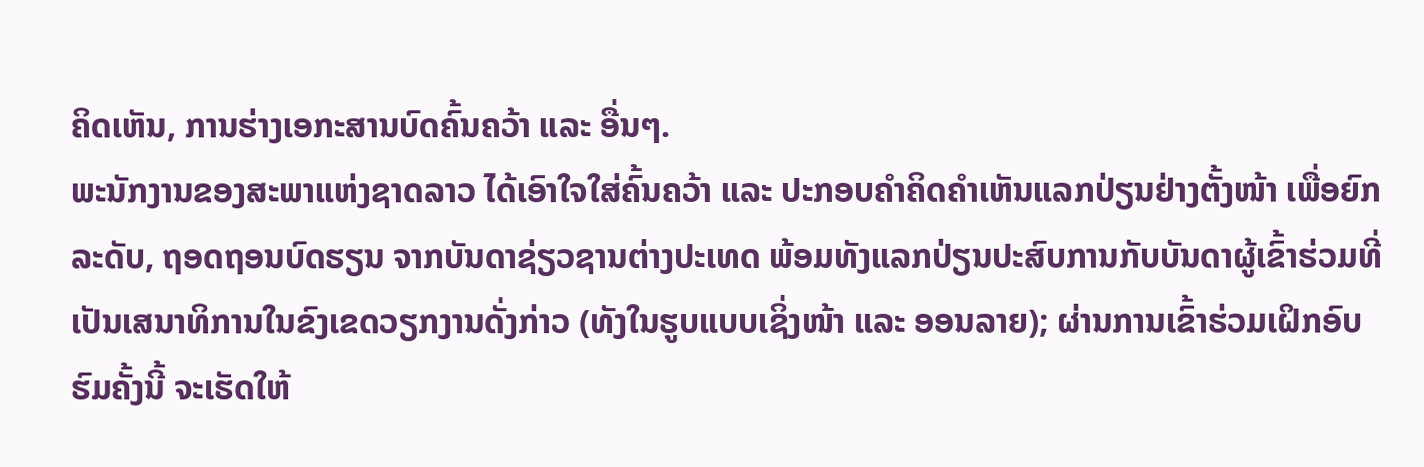ຄິດເຫັນ, ການຮ່າງເອກະສານບົດຄົ້ນຄວ້າ ແລະ ອື່ນໆ.
ພະນັກງານຂອງສະພາແຫ່ງຊາດລາວ ໄດ້ເອົາໃຈໃສ່ຄົ້ນຄວ້າ ແລະ ປະກອບຄໍາຄິດຄໍາເຫັນແລກປ່ຽນຢ່າງຕັ້ງໜ້າ ເພື່ອຍົກລະດັບ, ຖອດຖອນບົດຮຽນ ຈາກບັນດາຊ່ຽວຊານຕ່າງປະເທດ ພ້ອມທັງແລກປ່ຽນປະສົບການກັບບັນດາຜູ້ເຂົ້າຮ່ວມທີ່ເປັນເສນາທິການໃນຂົງເຂດວຽກງານດັ່ງກ່າວ (ທັງໃນຮູບແບບເຊິ່ງໜ້າ ແລະ ອອນລາຍ); ຜ່ານການເຂົ້າຮ່ວມເຝິກອົບຮົມຄັ້ງນີ້ ຈະເຮັດໃຫ້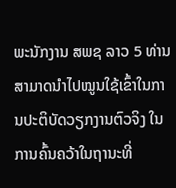ພະນັກງານ ສພຊ ລາວ 5 ທ່ານ ສາມາດນໍາໄປໝູນໃຊ້ເຂົ້າໃນການປະຕິບັດວຽກງານຕົວຈິງ ໃນການຄົ້ນຄວ້າໃນຖານະທີ່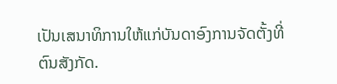ເປັນເສນາທິການໃຫ້ແກ່ບັນດາອົງການຈັດຕັ້ງທີ່ຕົນສັງກັດ.